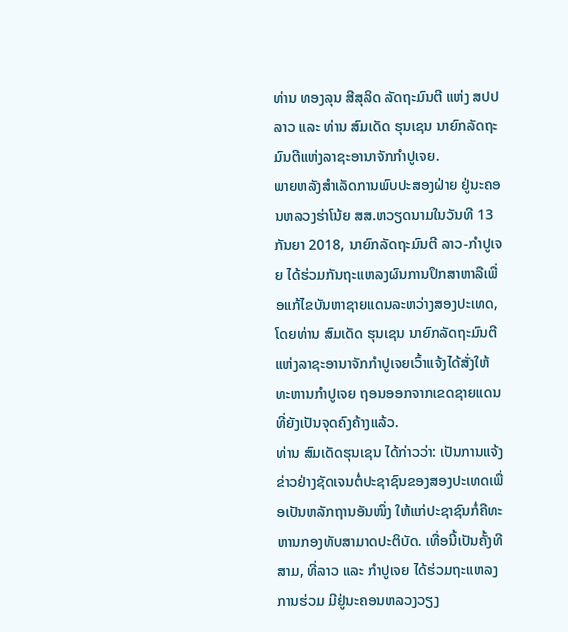ທ່ານ ທອງລຸນ ສີສຸລິດ ລັດຖະມົນຕີ ແຫ່ງ ສປປ ລາວ ແລະ ທ່ານ ສົມເດັດ ຮຸນເຊນ ນາຍົກລັດຖະມົນຕີແຫ່ງລາຊະອານາຈັກກຳປູເຈຍ.
ພາຍຫລັງສຳເລັດການພົບປະສອງຝ່າຍ ຢູ່ນະຄອນຫລວງຮ່າໂນ້ຍ ສສ.ຫວຽດນາມໃນວັນທີ 13 ກັນຍາ 2018, ນາຍົກລັດຖະມົນຕີ ລາວ-ກຳປູເຈຍ ໄດ້ຮ່ວມກັນຖະແຫລງຜົນການປຶກສາຫາລືເພື່ອແກ້ໄຂບັນຫາຊາຍແດນລະຫວ່າງສອງປະເທດ, ໂດຍທ່ານ ສົມເດັດ ຮຸນເຊນ ນາຍົກລັດຖະມົນຕີແຫ່ງລາຊະອານາຈັກກຳປູເຈຍເວົ້າແຈ້ງໄດ້ສັ່ງໃຫ້ທະຫານກຳປູເຈຍ ຖອນອອກຈາກເຂດຊາຍແດນທີ່ຍັງເປັນຈຸດຄົງຄ້າງແລ້ວ.
ທ່ານ ສົມເດັດຮຸນເຊນ ໄດ້ກ່າວວ່າ: ເປັນການແຈ້ງຂ່າວຢ່າງຊັດເຈນຕໍ່ປະຊາຊົນຂອງສອງປະເທດເພື່ອເປັນຫລັກຖານອັນໜຶ່ງ ໃຫ້ແກ່ປະຊາຊົນກໍ່ຄືທະຫານກອງທັບສາມາດປະຕິບັດ. ເທື່ອນີ້ເປັນຄັ້ງທີສາມ, ທີ່ລາວ ແລະ ກຳປູເຈຍ ໄດ້ຮ່ວມຖະແຫລງການຮ່ວມ ມີຢູ່ນະຄອນຫລວງວຽງ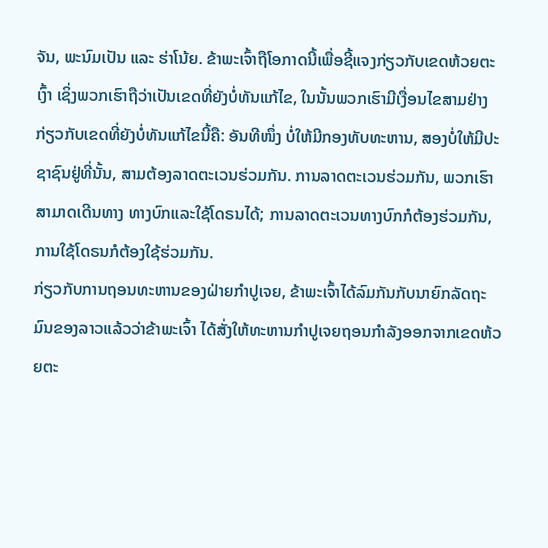ຈັນ, ພະນົມເປັນ ແລະ ຮ່າໂນ້ຍ. ຂ້າພະເຈົ້າຖືໂອກາດນີ້ເພື່ອຊີ້ແຈງກ່ຽວກັບເຂດຫ້ວຍຕະເງົ້າ ເຊິ່ງພວກເຮົາຖືວ່າເປັນເຂດທີ່ຍັງບໍ່ທັນແກ້ໄຂ, ໃນນັ້ນພວກເຮົາມີເງື່ອນໄຂສາມຢ່າງກ່ຽວກັບເຂດທີ່ຍັງບໍ່ທັນແກ້ໄຂນີ້ຄື: ອັນທີໜຶ່ງ ບໍ່ໃຫ້ມີກອງທັບທະຫານ, ສອງບໍ່ໃຫ້ມີປະຊາຊົນຢູ່ທີ່ນັ້ນ, ສາມຕ້ອງລາດຕະເວນຮ່ວມກັນ. ການລາດຕະເວນຮ່ວມກັນ, ພວກເຮົາສາມາດເດີນທາງ ທາງບົກແລະໃຊ້ໂດຣນໄດ້; ການລາດຕະເວນທາງບົກກໍຕ້ອງຮ່ວມກັນ, ການໃຊ້ໂດຣນກໍຕ້ອງໃຊ້ຮ່ວມກັນ.
ກ່ຽວກັບການຖອນທະຫານຂອງຝ່າຍກຳປູເຈຍ, ຂ້າພະເຈົ້າໄດ້ລົມກັນກັບນາຍົກລັດຖະມົນຂອງລາວແລ້ວວ່າຂ້າພະເຈົ້າ ໄດ້ສັ່ງໃຫ້ທະຫານກຳປູເຈຍຖອນກຳລັງອອກຈາກເຂດຫ້ວຍຕະ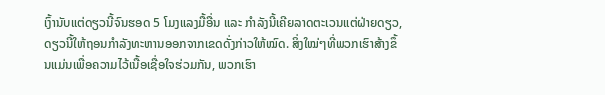ເງົ້ານັບແຕ່ດຽວນີ້ຈົນຮອດ 5 ໂມງແລງມື້ອື່ນ ແລະ ກຳລັງນີ້ເຄີຍລາດຕະເວນແຕ່ຝ່າຍດຽວ, ດຽວນີ້ໃຫ້ຖອນກຳລັງທະຫານອອກຈາກເຂດດັ່ງກ່າວໃຫ້ໝົດ. ສິ່ງໃໝ່ໆທີ່ພວກເຮົາສ້າງຂຶ້ນແມ່ນເພື່ອຄວາມໄວ້ເນື້ອເຊື່ອໃຈຮ່ວມກັນ, ພວກເຮົາ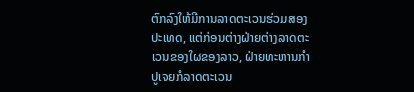ຕົກລົງໃຫ້ມີການລາດຕະເວນຮ່ວມສອງປະເທດ, ແຕ່ກ່ອນຕ່າງຝ່າຍຕ່າງລາດຕະເວນຂອງໃຜຂອງລາວ, ຝ່າຍທະຫານກຳປູເຈຍກໍລາດຕະເວນ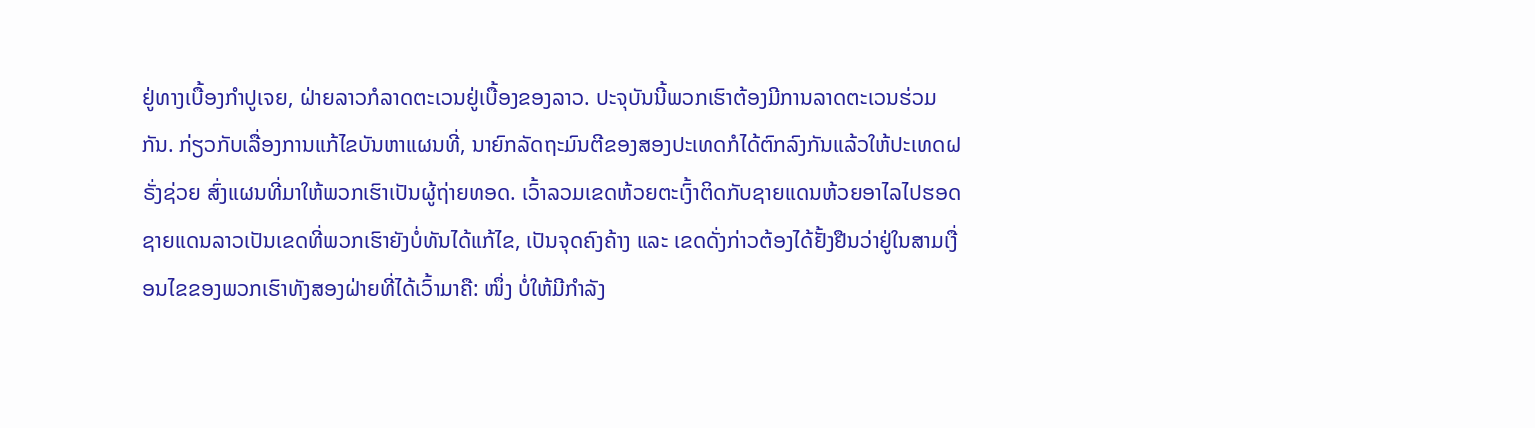ຢູ່ທາງເບື້ອງກຳປູເຈຍ, ຝ່າຍລາວກໍລາດຕະເວນຢູ່ເບື້ອງຂອງລາວ. ປະຈຸບັນນີ້ພວກເຮົາຕ້ອງມີການລາດຕະເວນຮ່ວມກັນ. ກ່ຽວກັບເລື່ອງການແກ້ໄຂບັນຫາແຜນທີ່, ນາຍົກລັດຖະມົນຕີຂອງສອງປະເທດກໍໄດ້ຕົກລົງກັນແລ້ວໃຫ້ປະເທດຝຣັ່ງຊ່ວຍ ສົ່ງແຜນທີ່ມາໃຫ້ພວກເຮົາເປັນຜູ້ຖ່າຍທອດ. ເວົ້າລວມເຂດຫ້ວຍຕະເງົ້າຕິດກັບຊາຍແດນຫ້ວຍອາໄລໄປຮອດຊາຍແດນລາວເປັນເຂດທີ່ພວກເຮົາຍັງບໍ່ທັນໄດ້ແກ້ໄຂ, ເປັນຈຸດຄົງຄ້າງ ແລະ ເຂດດັ່ງກ່າວຕ້ອງໄດ້ຢັ້ງຢືນວ່າຢູ່ໃນສາມເງື່ອນໄຂຂອງພວກເຮົາທັງສອງຝ່າຍທີ່ໄດ້ເວົ້າມາຄື: ໜຶ່ງ ບໍ່ໃຫ້ມີກຳລັງ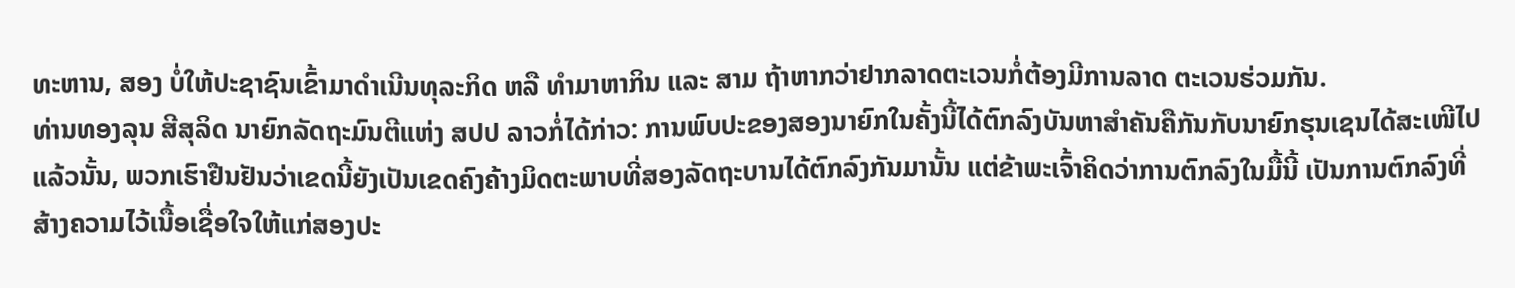ທະຫານ, ສອງ ບໍ່ໃຫ້ປະຊາຊົນເຂົ້າມາດຳເນີນທຸລະກິດ ຫລື ທຳມາຫາກິນ ແລະ ສາມ ຖ້າຫາກວ່າຢາກລາດຕະເວນກໍ່ຕ້ອງມີການລາດ ຕະເວນຮ່ວມກັນ.
ທ່ານທອງລຸນ ສີສຸລິດ ນາຍົກລັດຖະມົນຕີແຫ່ງ ສປປ ລາວກໍ່ໄດ້ກ່າວ: ການພົບປະຂອງສອງນາຍົກໃນຄັ້ງນີ້ໄດ້ຕົກລົງບັນຫາສຳຄັນຄືກັນກັບນາຍົກຮຸນເຊນໄດ້ສະເໜີໄປແລ້ວນັ້ນ, ພວກເຮົາຢືນຢັນວ່າເຂດນີ້ຍັງເປັນເຂດຄົງຄ້າງມິດຕະພາບທີ່ສອງລັດຖະບານໄດ້ຕົກລົງກັນມານັ້ນ ແຕ່ຂ້າພະເຈົ້າຄິດວ່າການຕົກລົງໃນມື້ນີ້ ເປັນການຕົກລົງທີ່ສ້າງຄວາມໄວ້ເນື້ອເຊື່ອໃຈໃຫ້ແກ່ສອງປະ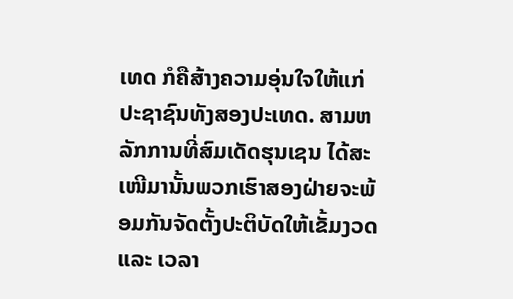ເທດ ກໍຄືສ້າງຄວາມອຸ່ນໃຈໃຫ້ແກ່ປະຊາຊົນທັງສອງປະເທດ. ສາມຫລັກການທີ່ສົມເດັດຮຸນເຊນ ໄດ້ສະເໜີມານັ້ນພວກເຮົາສອງຝ່າຍຈະພ້ອມກັນຈັດຕັ້ງປະຕິບັດໃຫ້ເຂັ້ມງວດ ແລະ ເວລາ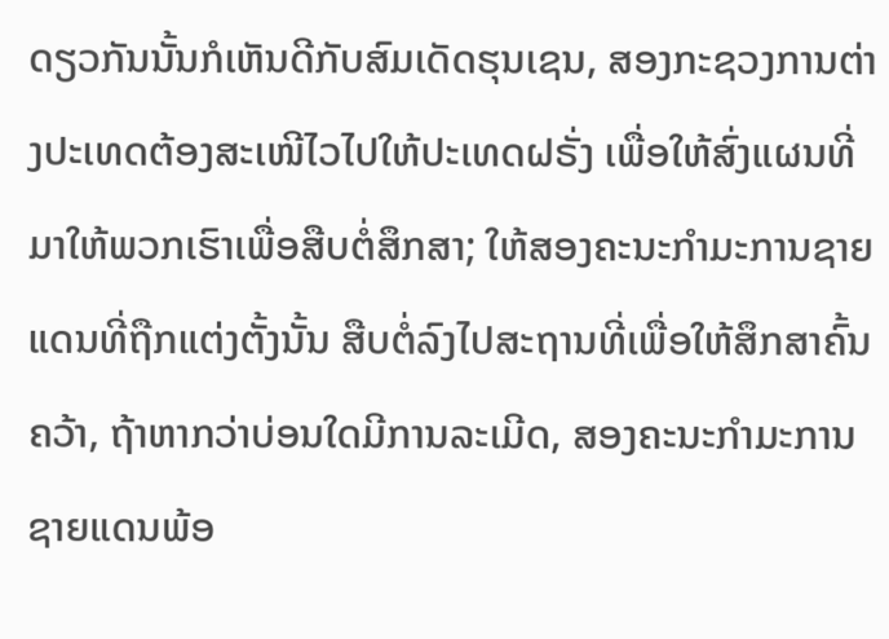ດຽວກັນນັ້ນກໍເຫັນດີກັບສົມເດັດຮຸນເຊນ, ສອງກະຊວງການຕ່າງປະເທດຕ້ອງສະເໜີໄວໄປໃຫ້ປະເທດຝຣັ່ງ ເພື່ອໃຫ້ສົ່ງແຜນທີ່ມາໃຫ້ພວກເຮົາເພື່ອສືບຕໍ່ສຶກສາ; ໃຫ້ສອງຄະນະກຳມະການຊາຍແດນທີ່ຖືກແຕ່ງຕັ້ງນັ້ນ ສືບຕໍ່ລົງໄປສະຖານທີ່ເພື່ອໃຫ້ສຶກສາຄົ້ນຄວ້າ, ຖ້າຫາກວ່າບ່ອນໃດມີການລະເມີດ, ສອງຄະນະກຳມະການຊາຍແດນພ້ອ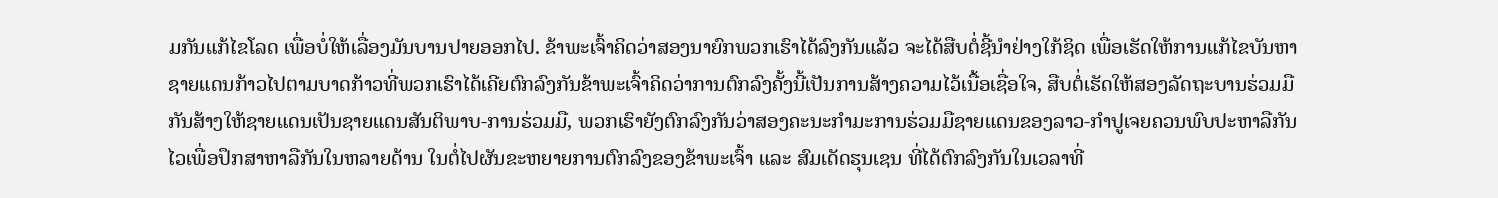ມກັນແກ້ໄຂໂລດ ເພື່ອບໍ່ໃຫ້ເລື່ອງມັນບານປາຍອອກໄປ. ຂ້າພະເຈົ້າຄິດວ່າສອງນາຍົກພວກເຮົາໄດ້ລົງກັນແລ້ວ ຈະໄດ້ສືບຕໍ່ຊີ້ນຳຢ່າງໃກ້ຊິດ ເພື່ອເຮັດໃຫ້ການແກ້ໄຂບັນຫາຊາຍແດນກ້າວໄປຕາມບາດກ້າວທີ່ພວກເຮົາໄດ້ເຄີຍຕົກລົງກັນຂ້າພະເຈົ້າຄິດວ່າການຕົກລົງຄັ້ງນີ້ເປັນການສ້າງຄວາມໄວ້ເນື້ອເຊື່ອໃຈ, ສືບຕໍ່ເຮັດໃຫ້ສອງລັດຖະບານຮ່ວມມືກັນສ້າງໃຫ້ຊາຍແດນເປັນຊາຍແດນສັນຕິພາບ-ການຮ່ວມມື, ພວກເຮົາຍັງຕົກລົງກັນວ່າສອງຄະນະກຳມະການຮ່ວມມືຊາຍແດນຂອງລາວ-ກຳປູເຈຍຄວນພົບປະຫາລືກັນໄວເພື່ອປຶກສາຫາລືກັນໃນຫລາຍດ້ານ ໃນຕໍ່ໄປຜັນຂະຫຍາຍການຕົກລົງຂອງຂ້າພະເຈົ້າ ແລະ ສົມເດັດຮຸນເຊນ ທີ່ໄດ້ຕົກລົງກັນໃນເວລາທີ່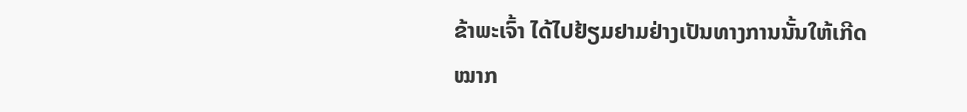ຂ້າພະເຈົ້າ ໄດ້ໄປຢ້ຽມຢາມຢ່າງເປັນທາງການນັ້ນໃຫ້ເກີດໝາກ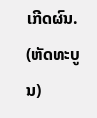ເກີດຜົນ.
(ຫັດທະບູນ)